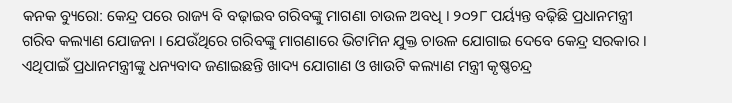କନକ ବ୍ୟୁରୋ: କେନ୍ଦ୍ର ପରେ ରାଜ୍ୟ ବି ବଢ଼ାଇବ ଗରିବଙ୍କୁ ମାଗଣା ଚାଉଳ ଅବଧି । ୨୦୨୮ ପର୍ୟ୍ୟନ୍ତ ବଢ଼ିଛି ପ୍ରଧାନମନ୍ତ୍ରୀ ଗରିବ କଲ୍ୟାଣ ଯୋଜନା । ଯେଉଁଥିରେ ଗରିବଙ୍କୁ ମାଗଣାରେ ଭିଟାମିନ ଯୁକ୍ତ ଚାଉଳ ଯୋଗାଇ ଦେବେ କେନ୍ଦ୍ର ସରକାର । ଏଥିପାଇଁ ପ୍ରଧାନମନ୍ତ୍ରୀଙ୍କୁ ଧନ୍ୟବାଦ ଜଣାଇଛନ୍ତି ଖାଦ୍ୟ ଯୋଗାଣ ଓ ଖାଉଟି କଲ୍ୟାଣ ମନ୍ତ୍ରୀ କୃଷ୍ଣଚନ୍ଦ୍ର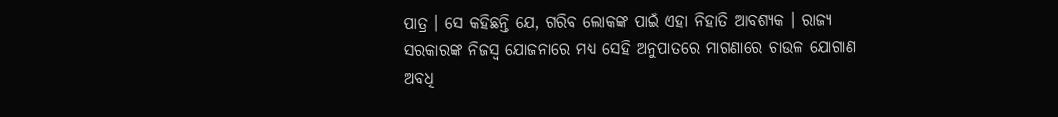ପାତ୍ର । ସେ କହିଛନ୍ତି ଯେ, ଗରିବ ଲୋକଙ୍କ ପାଇଁ ଏହା ନିହାତି ଆବଶ୍ୟକ । ରାଜ୍ୟ ସରକାରଙ୍କ ନିଜସ୍ଵ ଯୋଜନାରେ ମଧ୍ୟ ସେହି ଅନୁପାତରେ ମାଗଣାରେ ଚାଉଳ ଯୋଗାଣ ଅବଧି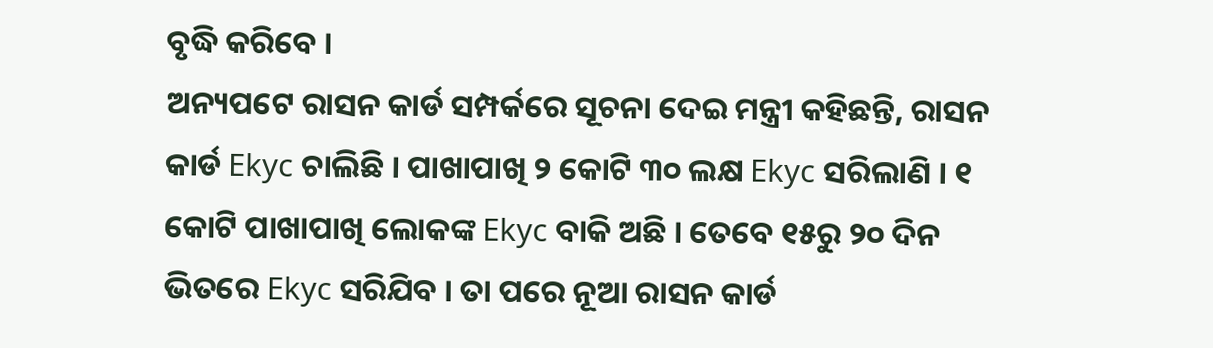ବୃଦ୍ଧି କରିବେ ।
ଅନ୍ୟପଟେ ରାସନ କାର୍ଡ ସମ୍ପର୍କରେ ସୂଚନା ଦେଇ ମନ୍ତ୍ରୀ କହିଛନ୍ତି, ରାସନ କାର୍ଡ Ekyc ଚାଲିଛି । ପାଖାପାଖି ୨ କୋଟି ୩୦ ଲକ୍ଷ Ekyc ସରିଲାଣି । ୧ କୋଟି ପାଖାପାଖି ଲୋକଙ୍କ Ekyc ବାକି ଅଛି । ତେବେ ୧୫ରୁ ୨୦ ଦିନ ଭିତରେ Ekyc ସରିଯିବ । ତା ପରେ ନୂଆ ରାସନ କାର୍ଡ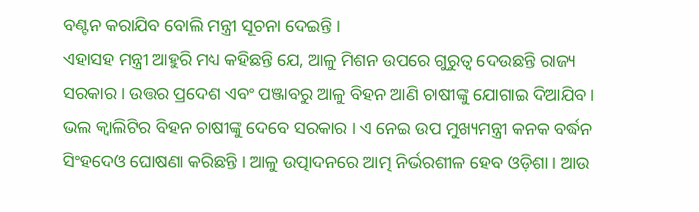ବଣ୍ଟନ କରାଯିବ ବୋଲି ମନ୍ତ୍ରୀ ସୂଚନା ଦେଇନ୍ତି ।
ଏହାସହ ମନ୍ତ୍ରୀ ଆହୁରି ମଧ୍ୟ କହିଛନ୍ତି ଯେ, ଆଳୁ ମିଶନ ଉପରେ ଗୁରୁତ୍ୱ ଦେଉଛନ୍ତି ରାଜ୍ୟ ସରକାର । ଉତ୍ତର ପ୍ରଦେଶ ଏବଂ ପଞ୍ଜାବରୁ ଆଳୁ ବିହନ ଆଣି ଚାଷୀଙ୍କୁ ଯୋଗାଇ ଦିଆଯିବ । ଭଲ କ୍ୱାଲିଟିର ବିହନ ଚାଷୀଙ୍କୁ ଦେବେ ସରକାର । ଏ ନେଇ ଉପ ମୁଖ୍ୟମନ୍ତ୍ରୀ କନକ ବର୍ଦ୍ଧନ ସିଂହଦେଓ ଘୋଷଣା କରିଛନ୍ତି । ଆଳୁ ଉତ୍ପାଦନରେ ଆତ୍ମ ନିର୍ଭରଶୀଳ ହେବ ଓଡ଼ିଶା । ଆଉ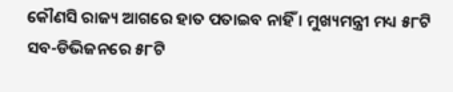କୌଣସି ରାଜ୍ୟ ଆଗରେ ହାତ ପତାଇବ ନାହିଁ । ମୁଖ୍ୟମନ୍ତ୍ରୀ ମଧ୍ୟ ୫୮ଟି ସବ-ଡିଭିଜନରେ ୫୮ଟି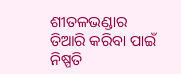ଶୀତଳଭଣ୍ଡାର ତିଆରି କରିବା ପାଇଁ ନିଷ୍ପତି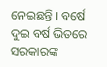ନେଇଛନ୍ତି । ବର୍ଷେ ଦୁଇ ବର୍ଷ ଭିତରେ ସରକାରଙ୍କ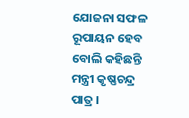ଯୋଜନା ସଫଳ ରୂପାୟନ ହେବ ବୋଲି କହିଛନ୍ତି ମନ୍ତ୍ରୀ କୃଷ୍ଣଚନ୍ଦ୍ର ପାତ୍ର ।